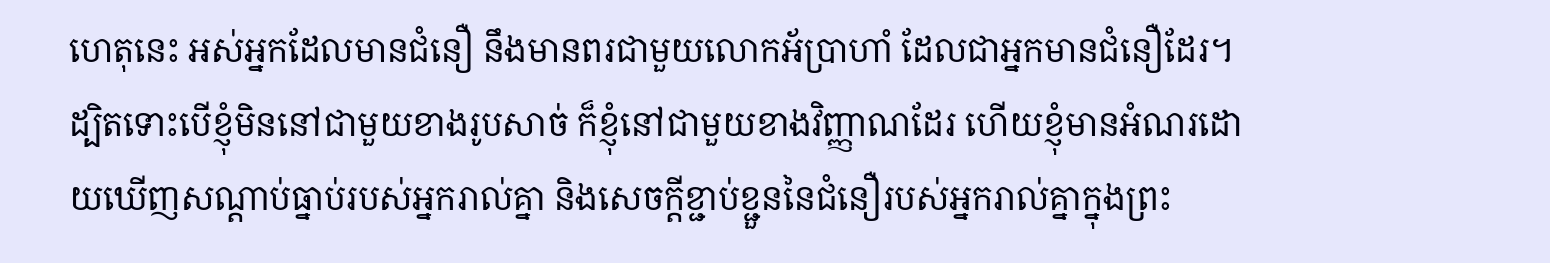ហេតុនេះ អស់អ្នកដែលមានជំនឿ នឹងមានពរជាមួយលោកអ័ប្រាហាំ ដែលជាអ្នកមានជំនឿដែរ។
ដ្បិតទោះបើខ្ញុំមិននៅជាមួយខាងរូបសាច់ ក៏ខ្ញុំនៅជាមួយខាងវិញ្ញាណដែរ ហើយខ្ញុំមានអំណរដោយឃើញសណ្តាប់ធ្នាប់របស់អ្នករាល់គ្នា និងសេចក្តីខ្ជាប់ខ្ជួននៃជំនឿរបស់អ្នករាល់គ្នាក្នុងព្រះ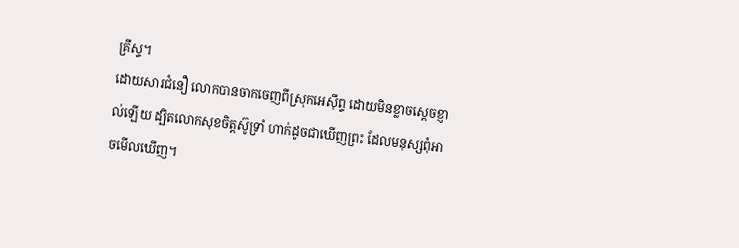គ្រីស្ទ។
ដោយសារជំនឿ លោកបានចាកចេញពីស្រុកអេស៊ីព្ទ ដោយមិនខ្លាចស្តេចខ្ញាល់ឡើយ ដ្បិតលោកសុខចិត្តស៊ូទ្រាំ ហាក់ដូចជាឃើញព្រះ ដែលមនុស្សពុំអាចមើលឃើញ។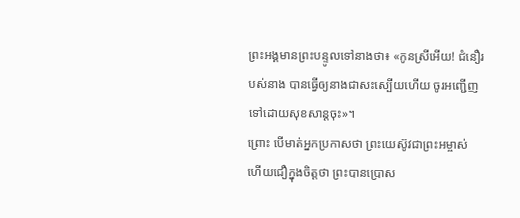ព្រះអង្គមានព្រះបន្ទូលទៅនាងថា៖ «កូនស្រីអើយ! ជំនឿរបស់នាង បានធ្វើឲ្យនាងជាសះស្បើយហើយ ចូរអញ្ជើញទៅដោយសុខសាន្តចុះ»។
ព្រោះ បើមាត់អ្នកប្រកាសថា ព្រះយេស៊ូវជាព្រះអម្ចាស់ ហើយជឿក្នុងចិត្តថា ព្រះបានប្រោស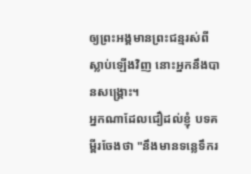ឲ្យព្រះអង្គមានព្រះជន្មរស់ពីស្លាប់ឡើងវិញ នោះអ្នកនឹងបានសង្គ្រោះ។
អ្នកណាដែលជឿដល់ខ្ញុំ បទគម្ពីរចែងថា "នឹងមានទន្លេទឹករ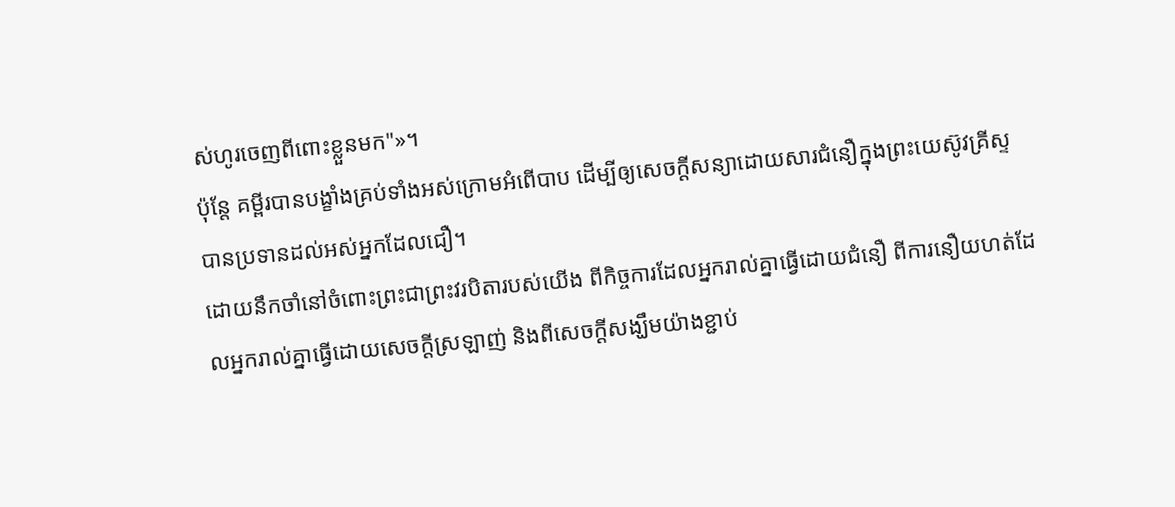ស់ហូរចេញពីពោះខ្លួនមក"»។
ប៉ុន្តែ គម្ពីរបានបង្ខាំងគ្រប់ទាំងអស់ក្រោមអំពើបាប ដើម្បីឲ្យសេចក្ដីសន្យាដោយសារជំនឿក្នុងព្រះយេស៊ូវគ្រីស្ទ បានប្រទានដល់អស់អ្នកដែលជឿ។
ដោយនឹកចាំនៅចំពោះព្រះជាព្រះវរបិតារបស់យើង ពីកិច្ចការដែលអ្នករាល់គ្នាធ្វើដោយជំនឿ ពីការនឿយហត់ដែលអ្នករាល់គ្នាធ្វើដោយសេចក្ដីស្រឡាញ់ និងពីសេចក្ដីសង្ឃឹមយ៉ាងខ្ជាប់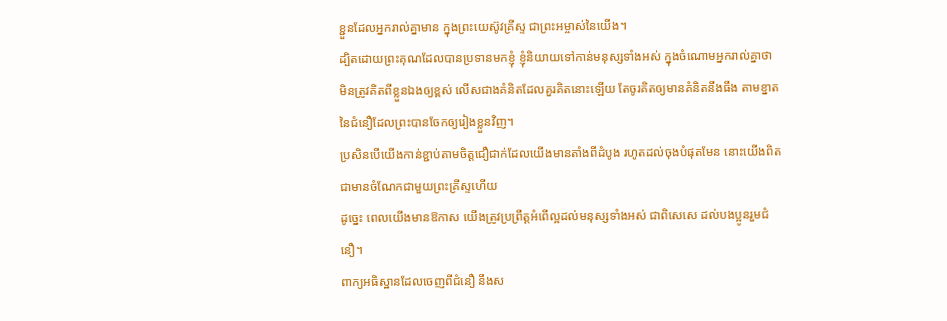ខ្ជួនដែលអ្នករាល់គ្នាមាន ក្នុងព្រះយេស៊ូវគ្រីស្ទ ជាព្រះអម្ចាស់នៃយើង។
ដ្បិតដោយព្រះគុណដែលបានប្រទានមកខ្ញុំ ខ្ញុំនិយាយទៅកាន់មនុស្សទាំងអស់ ក្នុងចំណោមអ្នករាល់គ្នាថា មិនត្រូវគិតពីខ្លួនឯងឲ្យខ្ពស់ លើសជាងគំនិតដែលគួរគិតនោះឡើយ តែចូរគិតឲ្យមានគំនិតនឹងធឹង តាមខ្នាតនៃជំនឿដែលព្រះបានចែកឲ្យរៀងខ្លួនវិញ។
ប្រសិនបើយើងកាន់ខ្ជាប់តាមចិត្តជឿជាក់ដែលយើងមានតាំងពីដំបូង រហូតដល់ចុងបំផុតមែន នោះយើងពិតជាមានចំណែកជាមួយព្រះគ្រីស្ទហើយ
ដូច្នេះ ពេលយើងមានឱកាស យើងត្រូវប្រព្រឹត្តអំពើល្អដល់មនុស្សទាំងអស់ ជាពិសេសេ ដល់បងប្អូនរួមជំនឿ។
ពាក្យអធិស្ឋានដែលចេញពីជំនឿ នឹងស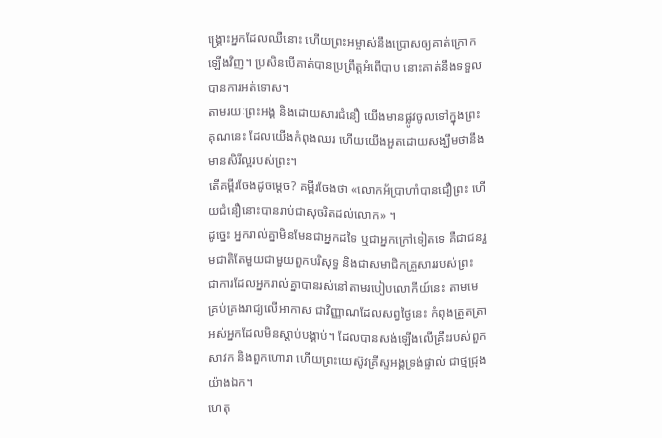ង្គ្រោះអ្នកដែលឈឺនោះ ហើយព្រះអម្ចាស់នឹងប្រោសឲ្យគាត់ក្រោកឡើងវិញ។ ប្រសិនបើគាត់បានប្រព្រឹត្តអំពើបាប នោះគាត់នឹងទទួលបានការអត់ទោស។
តាមរយៈព្រះអង្គ និងដោយសារជំនឿ យើងមានផ្លូវចូលទៅក្នុងព្រះគុណនេះ ដែលយើងកំពុងឈរ ហើយយើងអួតដោយសង្ឃឹមថានឹងមានសិរីល្អរបស់ព្រះ។
តើគម្ពីរចែងដូចម្តេច? គម្ពីរចែងថា «លោកអ័ប្រាហាំបានជឿព្រះ ហើយជំនឿនោះបានរាប់ជាសុចរិតដល់លោក» ។
ដូច្នេះ អ្នករាល់គ្នាមិនមែនជាអ្នកដទៃ ឬជាអ្នកក្រៅទៀតទេ គឺជាជនរួមជាតិតែមួយជាមួយពួកបរិសុទ្ធ និងជាសមាជិកគ្រួសាររបស់ព្រះ ជាការដែលអ្នករាល់គ្នាបានរស់នៅតាមរបៀបលោកីយ៍នេះ តាមមេគ្រប់គ្រងរាជ្យលើអាកាស ជាវិញ្ញាណដែលសព្វថ្ងៃនេះ កំពុងត្រួតត្រាអស់អ្នកដែលមិនស្ដាប់បង្គាប់។ ដែលបានសង់ឡើងលើគ្រឹះរបស់ពួកសាវក និងពួកហោរា ហើយព្រះយេស៊ូវគ្រីស្ទអង្គទ្រង់ផ្ទាល់ ជាថ្មជ្រុងយ៉ាងឯក។
ហេតុ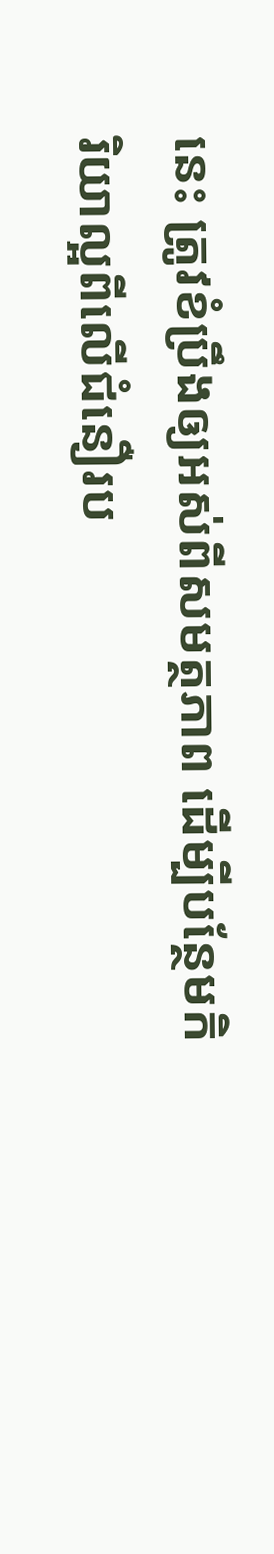នេះ ត្រូវខំប្រឹងឲ្យអស់ពីសមត្ថភាព ដើម្បីបន្ថែមកិរិយាល្អពីលើជំនឿរប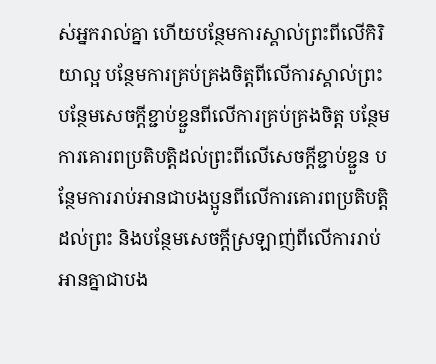ស់អ្នករាល់គ្នា ហើយបន្ថែមការស្គាល់ព្រះពីលើកិរិយាល្អ បន្ថែមការគ្រប់គ្រងចិត្តពីលើការស្គាល់ព្រះ បន្ថែមសេចក្ដីខ្ជាប់ខ្ជួនពីលើការគ្រប់គ្រងចិត្ត បន្ថែមការគោរពប្រតិបត្តិដល់ព្រះពីលើសេចក្ដីខ្ជាប់ខ្ជួន បន្ថែមការរាប់អានជាបងប្អូនពីលើការគោរពប្រតិបត្តិដល់ព្រះ និងបន្ថែមសេចក្ដីស្រឡាញ់ពីលើការរាប់អានគ្នាជាបង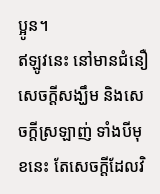ប្អូន។
ឥឡូវនេះ នៅមានជំនឿ សេចក្ដីសង្ឃឹម និងសេចក្តីស្រឡាញ់ ទាំងបីមុខនេះ តែសេចក្តីដែលវិ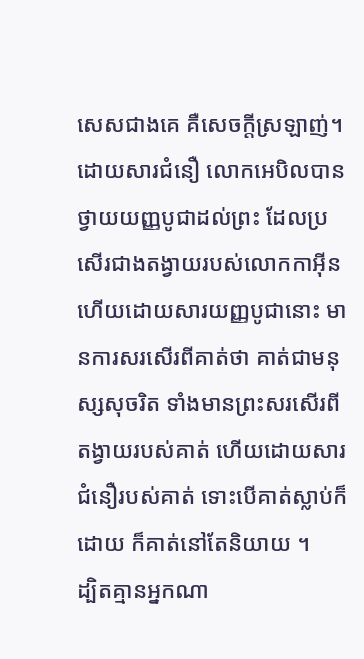សេសជាងគេ គឺសេចក្តីស្រឡាញ់។
ដោយសារជំនឿ លោកអេបិលបានថ្វាយយញ្ញបូជាដល់ព្រះ ដែលប្រសើរជាងតង្វាយរបស់លោកកាអ៊ីន ហើយដោយសារយញ្ញបូជានោះ មានការសរសើរពីគាត់ថា គាត់ជាមនុស្សសុចរិត ទាំងមានព្រះសរសើរពីតង្វាយរបស់គាត់ ហើយដោយសារជំនឿរបស់គាត់ ទោះបើគាត់ស្លាប់ក៏ដោយ ក៏គាត់នៅតែនិយាយ ។
ដ្បិតគ្មានអ្នកណា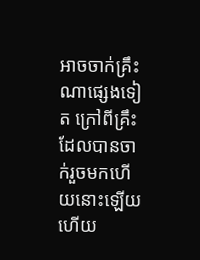អាចចាក់គ្រឹះណាផ្សេងទៀត ក្រៅពីគ្រឹះដែលបានចាក់រួចមកហើយនោះឡើយ ហើយ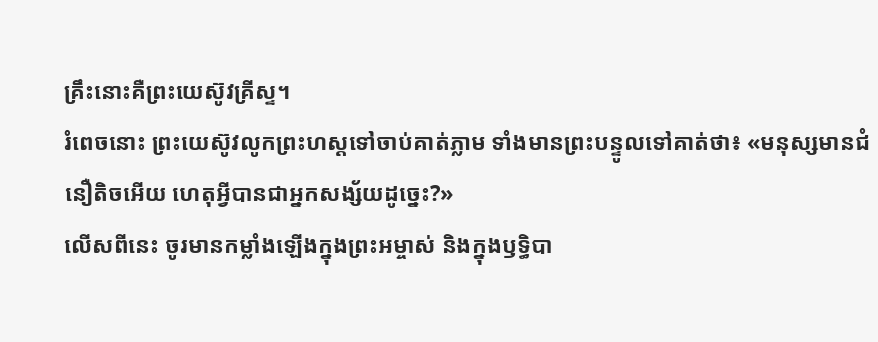គ្រឹះនោះគឺព្រះយេស៊ូវគ្រីស្ទ។
រំពេចនោះ ព្រះយេស៊ូវលូកព្រះហស្តទៅចាប់គាត់ភ្លាម ទាំងមានព្រះបន្ទូលទៅគាត់ថា៖ «មនុស្សមានជំនឿតិចអើយ ហេតុអ្វីបានជាអ្នកសង្ស័យដូច្នេះ?»
លើសពីនេះ ចូរមានកម្លាំងឡើងក្នុងព្រះអម្ចាស់ និងក្នុងឫទ្ធិបា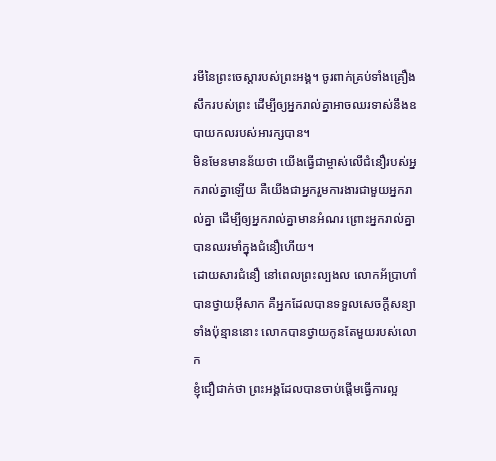រមីនៃព្រះចេស្តារបស់ព្រះអង្គ។ ចូរពាក់គ្រប់ទាំងគ្រឿងសឹករបស់ព្រះ ដើម្បីឲ្យអ្នករាល់គ្នាអាចឈរទាស់នឹងឧបាយកលរបស់អារក្សបាន។
មិនមែនមានន័យថា យើងធ្វើជាម្ចាស់លើជំនឿរបស់អ្នករាល់គ្នាឡើយ គឺយើងជាអ្នករួមការងារជាមួយអ្នករាល់គ្នា ដើម្បីឲ្យអ្នករាល់គ្នាមានអំណរ ព្រោះអ្នករាល់គ្នាបានឈរមាំក្នុងជំនឿហើយ។
ដោយសារជំនឿ នៅពេលព្រះល្បងល លោកអ័ប្រាហាំបានថ្វាយអ៊ីសាក គឺអ្នកដែលបានទទួលសេចក្ដីសន្យាទាំងប៉ុន្មាននោះ លោកបានថ្វាយកូនតែមួយរបស់លោក
ខ្ញុំជឿជាក់ថា ព្រះអង្គដែលបានចាប់ផ្តើមធ្វើការល្អ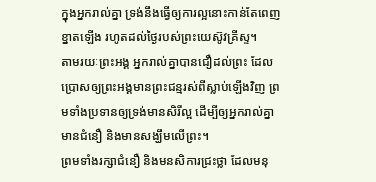ក្នុងអ្នករាល់គ្នា ទ្រង់នឹងធ្វើឲ្យការល្អនោះកាន់តែពេញខ្នាតឡើង រហូតដល់ថ្ងៃរបស់ព្រះយេស៊ូវគ្រីស្ទ។
តាមរយៈព្រះអង្គ អ្នករាល់គ្នាបានជឿដល់ព្រះ ដែលប្រោសឲ្យព្រះអង្គមានព្រះជន្មរស់ពីស្លាប់ឡើងវិញ ព្រមទាំងប្រទានឲ្យទ្រង់មានសិរីល្អ ដើម្បីឲ្យអ្នករាល់គ្នាមានជំនឿ និងមានសង្ឃឹមលើព្រះ។
ព្រមទាំងរក្សាជំនឿ និងមនសិការជ្រះថ្លា ដែលមនុ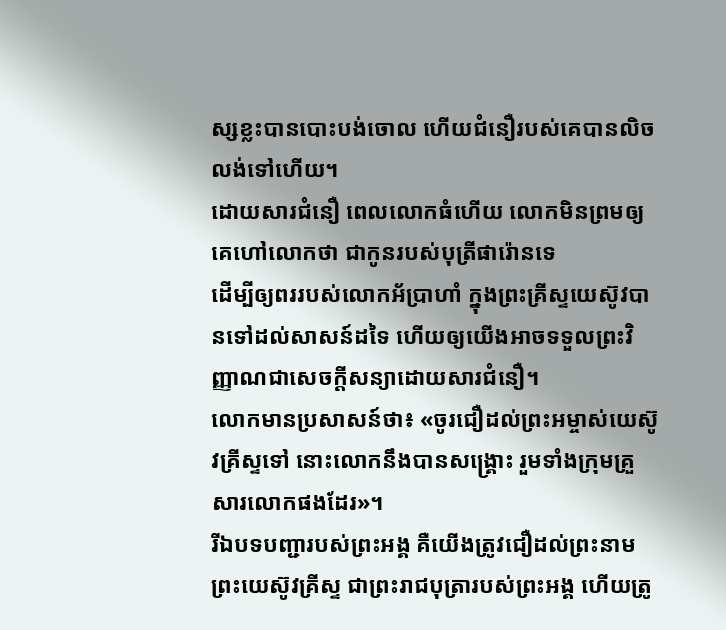ស្សខ្លះបានបោះបង់ចោល ហើយជំនឿរបស់គេបានលិចលង់ទៅហើយ។
ដោយសារជំនឿ ពេលលោកធំហើយ លោកមិនព្រមឲ្យគេហៅលោកថា ជាកូនរបស់បុត្រីផារ៉ោនទេ
ដើម្បីឲ្យពររបស់លោកអ័ប្រាហាំ ក្នុងព្រះគ្រីស្ទយេស៊ូវបានទៅដល់សាសន៍ដទៃ ហើយឲ្យយើងអាចទទួលព្រះវិញ្ញាណជាសេចក្តីសន្យាដោយសារជំនឿ។
លោកមានប្រសាសន៍ថា៖ «ចូរជឿដល់ព្រះអម្ចាស់យេស៊ូវគ្រីស្ទទៅ នោះលោកនឹងបានសង្គ្រោះ រួមទាំងក្រុមគ្រួសារលោកផងដែរ»។
រីឯបទបញ្ជារបស់ព្រះអង្គ គឺយើងត្រូវជឿដល់ព្រះនាមព្រះយេស៊ូវគ្រីស្ទ ជាព្រះរាជបុត្រារបស់ព្រះអង្គ ហើយត្រូ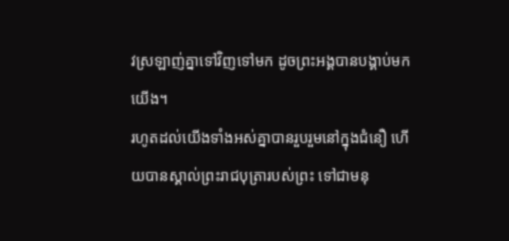វស្រឡាញ់គ្នាទៅវិញទៅមក ដូចព្រះអង្គបានបង្គាប់មកយើង។
រហូតដល់យើងទាំងអស់គ្នាបានរួបរួមនៅក្នុងជំនឿ ហើយបានស្គាល់ព្រះរាជបុត្រារបស់ព្រះ ទៅជាមនុ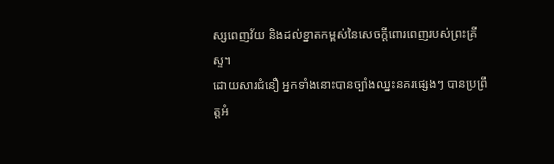ស្សពេញវ័យ និងដល់ខ្នាតកម្ពស់នៃសេចក្តីពោរពេញរបស់ព្រះគ្រីស្ទ។
ដោយសារជំនឿ អ្នកទាំងនោះបានច្បាំងឈ្នះនគរផ្សេងៗ បានប្រព្រឹត្តអំ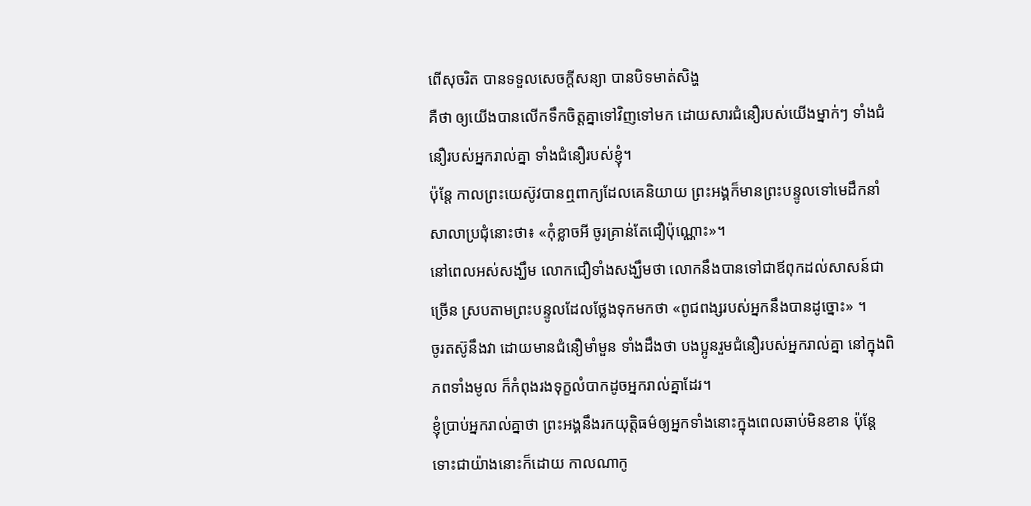ពើសុចរិត បានទទួលសេចក្ដីសន្យា បានបិទមាត់សិង្ហ
គឺថា ឲ្យយើងបានលើកទឹកចិត្តគ្នាទៅវិញទៅមក ដោយសារជំនឿរបស់យើងម្នាក់ៗ ទាំងជំនឿរបស់អ្នករាល់គ្នា ទាំងជំនឿរបស់ខ្ញុំ។
ប៉ុន្តែ កាលព្រះយេស៊ូវបានឮពាក្យដែលគេនិយាយ ព្រះអង្គក៏មានព្រះបន្ទូលទៅមេដឹកនាំសាលាប្រជុំនោះថា៖ «កុំខ្លាចអី ចូរគ្រាន់តែជឿប៉ុណ្ណោះ»។
នៅពេលអស់សង្ឃឹម លោកជឿទាំងសង្ឃឹមថា លោកនឹងបានទៅជាឪពុកដល់សាសន៍ជាច្រើន ស្របតាមព្រះបន្ទូលដែលថ្លែងទុកមកថា «ពូជពង្សរបស់អ្នកនឹងបានដូច្នោះ» ។
ចូរតស៊ូនឹងវា ដោយមានជំនឿមាំមួន ទាំងដឹងថា បងប្អូនរួមជំនឿរបស់អ្នករាល់គ្នា នៅក្នុងពិភពទាំងមូល ក៏កំពុងរងទុក្ខលំបាកដូចអ្នករាល់គ្នាដែរ។
ខ្ញុំប្រាប់អ្នករាល់គ្នាថា ព្រះអង្គនឹងរកយុត្តិធម៌ឲ្យអ្នកទាំងនោះក្នុងពេលឆាប់មិនខាន ប៉ុន្តែ ទោះជាយ៉ាងនោះក៏ដោយ កាលណាកូ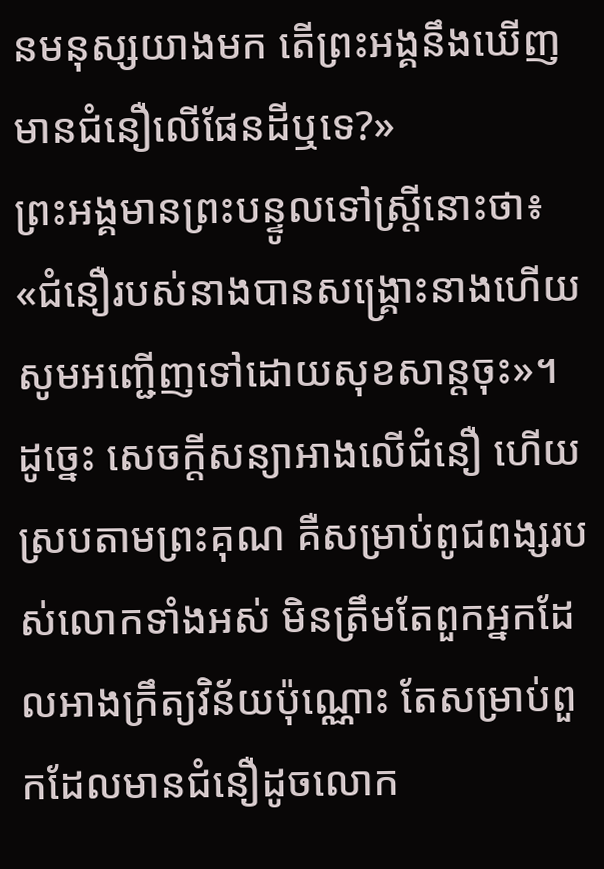នមនុស្សយាងមក តើព្រះអង្គនឹងឃើញមានជំនឿលើផែនដីឬទេ?»
ព្រះអង្គមានព្រះបន្ទូលទៅស្ត្រីនោះថា៖ «ជំនឿរបស់នាងបានសង្គ្រោះនាងហើយ សូមអញ្ជើញទៅដោយសុខសាន្តចុះ»។
ដូច្នេះ សេចក្តីសន្យាអាងលើជំនឿ ហើយស្របតាមព្រះគុណ គឺសម្រាប់ពូជពង្សរបស់លោកទាំងអស់ មិនត្រឹមតែពួកអ្នកដែលអាងក្រឹត្យវិន័យប៉ុណ្ណោះ តែសម្រាប់ពួកដែលមានជំនឿដូចលោក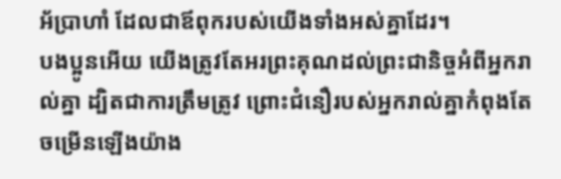អ័ប្រាហាំ ដែលជាឪពុករបស់យើងទាំងអស់គ្នាដែរ។
បងប្អូនអើយ យើងត្រូវតែអរព្រះគុណដល់ព្រះជានិច្ចអំពីអ្នករាល់គ្នា ដ្បិតជាការត្រឹមត្រូវ ព្រោះជំនឿរបស់អ្នករាល់គ្នាកំពុងតែចម្រើនឡើងយ៉ាង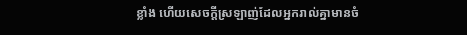ខ្លាំង ហើយសេចក្ដីស្រឡាញ់ដែលអ្នករាល់គ្នាមានចំ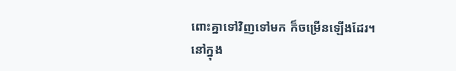ពោះគ្នាទៅវិញទៅមក ក៏ចម្រើនឡើងដែរ។
នៅក្នុង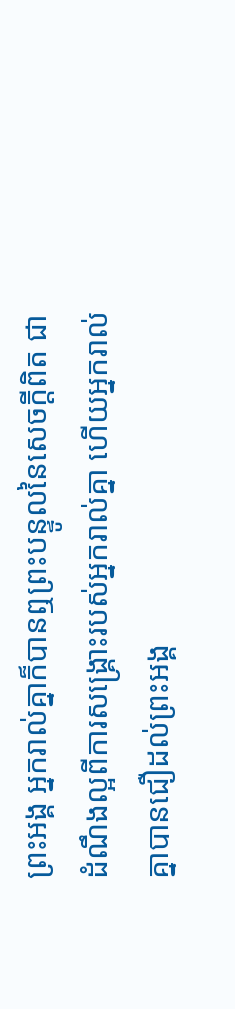ព្រះអង្គ អ្នករាល់គ្នាក៏បានឮព្រះបន្ទូលនៃសេចក្តីពិត ជាដំណឹងល្អពីការសង្គ្រោះរបស់អ្នករាល់គ្នា ហើយអ្នករាល់គ្នាបានជឿដល់ព្រះអង្គ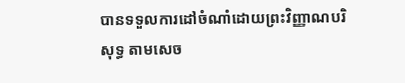បានទទួលការដៅចំណាំដោយព្រះវិញ្ញាណបរិសុទ្ធ តាមសេច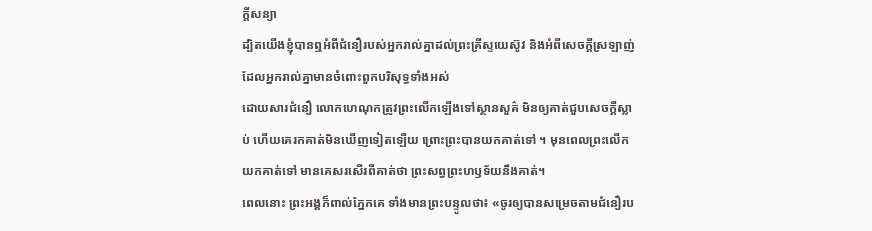ក្តីសន្យា
ដ្បិតយើងខ្ញុំបានឮអំពីជំនឿរបស់អ្នករាល់គ្នាដល់ព្រះគ្រីស្ទយេស៊ូវ និងអំពីសេចក្តីស្រឡាញ់ ដែលអ្នករាល់គ្នាមានចំពោះពួកបរិសុទ្ធទាំងអស់
ដោយសារជំនឿ លោកហេណុកត្រូវព្រះលើកឡើងទៅស្ថានសួគ៌ មិនឲ្យគាត់ជួបសេចក្តីស្លាប់ ហើយគេរកគាត់មិនឃើញទៀតឡើយ ព្រោះព្រះបានយកគាត់ទៅ ។ មុនពេលព្រះលើកយកគាត់ទៅ មានគេសរសើរពីគាត់ថា ព្រះសព្វព្រះហឫទ័យនឹងគាត់។
ពេលនោះ ព្រះអង្គក៏ពាល់ភ្នែកគេ ទាំងមានព្រះបន្ទូលថា៖ «ចូរឲ្យបានសម្រេចតាមជំនឿរប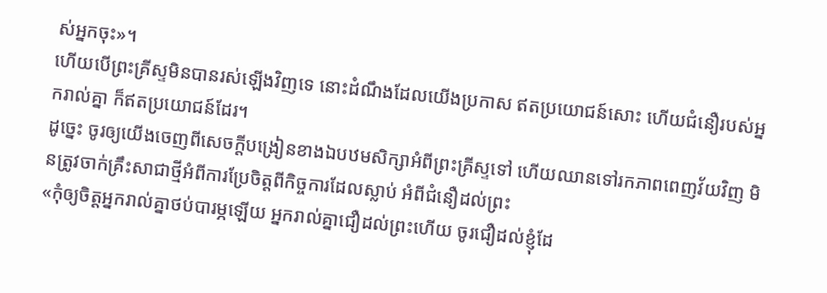ស់អ្នកចុះ»។
ហើយបើព្រះគ្រីស្ទមិនបានរស់ឡើងវិញទេ នោះដំណឹងដែលយើងប្រកាស ឥតប្រយោជន៍សោះ ហើយជំនឿរបស់អ្នករាល់គ្នា ក៏ឥតប្រយោជន៍ដែរ។
ដូច្នេះ ចូរឲ្យយើងចេញពីសេចក្តីបង្រៀនខាងឯបឋមសិក្សាអំពីព្រះគ្រីស្ទទៅ ហើយឈានទៅរកភាពពេញវ័យវិញ មិនត្រូវចាក់គ្រឹះសាជាថ្មីអំពីការប្រែចិត្តពីកិច្ចការដែលស្លាប់ អំពីជំនឿដល់ព្រះ
«កុំឲ្យចិត្តអ្នករាល់គ្នាថប់បារម្ភឡើយ អ្នករាល់គ្នាជឿដល់ព្រះហើយ ចូរជឿដល់ខ្ញុំដែ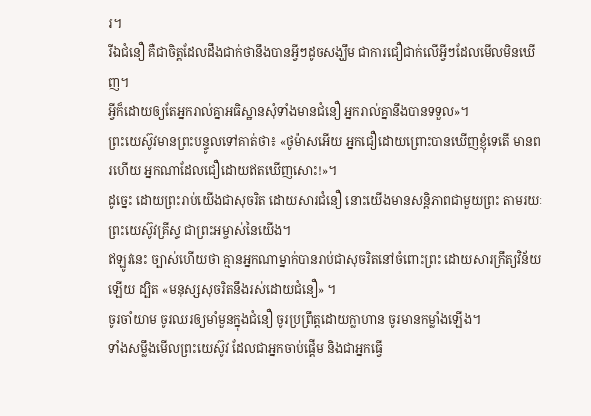រ។
រីឯជំនឿ គឺជាចិត្តដែលដឹងជាក់ថានឹងបានអ្វីៗដូចសង្ឃឹម ជាការជឿជាក់លើអ្វីៗដែលមើលមិនឃើញ។
អ្វីក៏ដោយឲ្យតែអ្នករាល់គ្នាអធិស្ឋានសុំទាំងមានជំនឿ អ្នករាល់គ្នានឹងបានទទួល»។
ព្រះយេស៊ូវមានព្រះបន្ទូលទៅគាត់ថា៖ «ថូម៉ាសអើយ អ្នកជឿដោយព្រោះបានឃើញខ្ញុំទេតើ មានពរហើយ អ្នកណាដែលជឿដោយឥតឃើញសោះ!»។
ដូច្នេះ ដោយព្រះរាប់យើងជាសុចរិត ដោយសារជំនឿ នោះយើងមានសន្ដិភាពជាមួយព្រះ តាមរយៈព្រះយេស៊ូវគ្រីស្ទ ជាព្រះអម្ចាស់នៃយើង។
ឥឡូវនេះ ច្បាស់ហើយថា គ្មានអ្នកណាម្នាក់បានរាប់ជាសុចរិតនៅចំពោះព្រះ ដោយសារក្រឹត្យវិន័យឡើយ ដ្បិត «មនុស្សសុចរិតនឹងរស់ដោយជំនឿ» ។
ចូរចាំយាម ចូរឈរឲ្យមាំមួនក្នុងជំនឿ ចូរប្រព្រឹត្តដោយក្លាហាន ចូរមានកម្លាំងឡើង។
ទាំងសម្លឹងមើលព្រះយេស៊ូវ ដែលជាអ្នកចាប់ផ្តើម និងជាអ្នកធ្វើ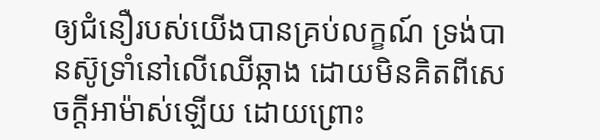ឲ្យជំនឿរបស់យើងបានគ្រប់លក្ខណ៍ ទ្រង់បានស៊ូទ្រាំនៅលើឈើឆ្កាង ដោយមិនគិតពីសេចក្ដីអាម៉ាស់ឡើយ ដោយព្រោះ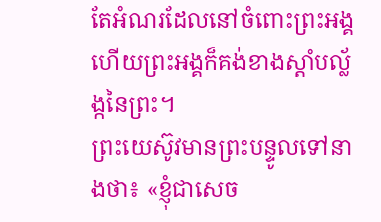តែអំណរដែលនៅចំពោះព្រះអង្គ ហើយព្រះអង្គក៏គង់ខាងស្តាំបល្ល័ង្កនៃព្រះ។
ព្រះយេស៊ូវមានព្រះបន្ទូលទៅនាងថា៖ «ខ្ញុំជាសេច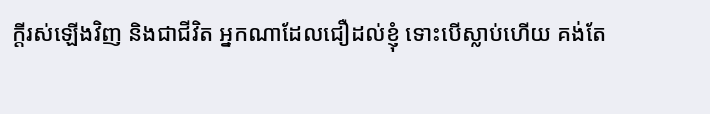ក្តីរស់ឡើងវិញ និងជាជីវិត អ្នកណាដែលជឿដល់ខ្ញុំ ទោះបើស្លាប់ហើយ គង់តែ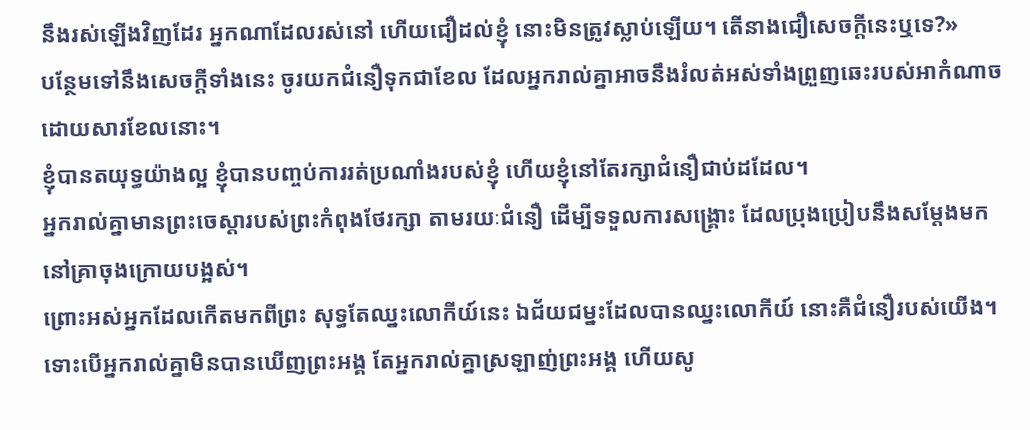នឹងរស់ឡើងវិញដែរ អ្នកណាដែលរស់នៅ ហើយជឿដល់ខ្ញុំ នោះមិនត្រូវស្លាប់ឡើយ។ តើនាងជឿសេចក្តីនេះឬទេ?»
បន្ថែមទៅនឹងសេចក្ដីទាំងនេះ ចូរយកជំនឿទុកជាខែល ដែលអ្នករាល់គ្នាអាចនឹងរំលត់អស់ទាំងព្រួញឆេះរបស់អាកំណាច ដោយសារខែលនោះ។
ខ្ញុំបានតយុទ្ធយ៉ាងល្អ ខ្ញុំបានបញ្ចប់ការរត់ប្រណាំងរបស់ខ្ញុំ ហើយខ្ញុំនៅតែរក្សាជំនឿជាប់ដដែល។
អ្នករាល់គ្នាមានព្រះចេស្តារបស់ព្រះកំពុងថែរក្សា តាមរយៈជំនឿ ដើម្បីទទួលការសង្គ្រោះ ដែលប្រុងប្រៀបនឹងសម្តែងមកនៅគ្រាចុងក្រោយបង្អស់។
ព្រោះអស់អ្នកដែលកើតមកពីព្រះ សុទ្ធតែឈ្នះលោកីយ៍នេះ ឯជ័យជម្នះដែលបានឈ្នះលោកីយ៍ នោះគឺជំនឿរបស់យើង។
ទោះបើអ្នករាល់គ្នាមិនបានឃើញព្រះអង្គ តែអ្នករាល់គ្នាស្រឡាញ់ព្រះអង្គ ហើយសូ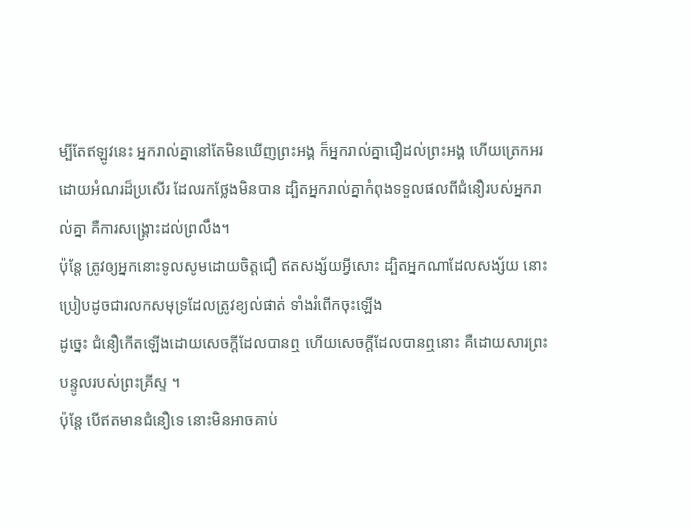ម្បីតែឥឡូវនេះ អ្នករាល់គ្នានៅតែមិនឃើញព្រះអង្គ ក៏អ្នករាល់គ្នាជឿដល់ព្រះអង្គ ហើយត្រេកអរដោយអំណរដ៏ប្រសើរ ដែលរកថ្លែងមិនបាន ដ្បិតអ្នករាល់គ្នាកំពុងទទួលផលពីជំនឿរបស់អ្នករាល់គ្នា គឺការសង្គ្រោះដល់ព្រលឹង។
ប៉ុន្ដែ ត្រូវឲ្យអ្នកនោះទូលសូមដោយចិត្តជឿ ឥតសង្ស័យអ្វីសោះ ដ្បិតអ្នកណាដែលសង្ស័យ នោះប្រៀបដូចជារលកសមុទ្រដែលត្រូវខ្យល់ផាត់ ទាំងរំពើកចុះឡើង
ដូច្នេះ ជំនឿកើតឡើងដោយសេចក្ដីដែលបានឮ ហើយសេចក្ដីដែលបានឮនោះ គឺដោយសារព្រះបន្ទូលរបស់ព្រះគ្រីស្ទ ។
ប៉ុន្ដែ បើឥតមានជំនឿទេ នោះមិនអាចគាប់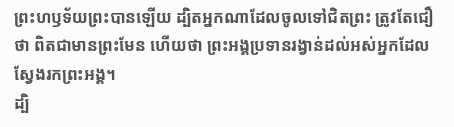ព្រះហឫទ័យព្រះបានឡើយ ដ្បិតអ្នកណាដែលចូលទៅជិតព្រះ ត្រូវតែជឿថា ពិតជាមានព្រះមែន ហើយថា ព្រះអង្គប្រទានរង្វាន់ដល់អស់អ្នកដែលស្វែងរកព្រះអង្គ។
ដ្បិ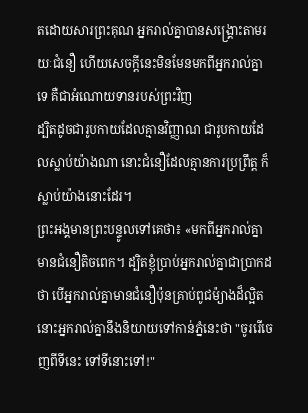តដោយសារព្រះគុណ អ្នករាល់គ្នាបានសង្គ្រោះតាមរយៈជំនឿ ហើយសេចក្តីនេះមិនមែនមកពីអ្នករាល់គ្នាទេ គឺជាអំណោយទានរបស់ព្រះវិញ
ដ្បិតដូចជារូបកាយដែលគ្មានវិញ្ញាណ ជារូបកាយដែលស្លាប់យ៉ាងណា នោះជំនឿដែលគ្មានការប្រព្រឹត្ត ក៏ស្លាប់យ៉ាងនោះដែរ។
ព្រះអង្គមានព្រះបន្ទូលទៅគេថា៖ «មកពីអ្នករាល់គ្នាមានជំនឿតិចពេក។ ដ្បិតខ្ញុំប្រាប់អ្នករាល់គ្នាជាប្រាកដថា បើអ្នករាល់គ្នាមានជំនឿប៉ុនគ្រាប់ពូជម៉្យាងដ៏ល្អិត នោះអ្នករាល់គ្នានឹងនិយាយទៅកាន់ភ្នំនេះថា "ចូររើចេញពីទីនេះ ទៅទីនោះទៅ!"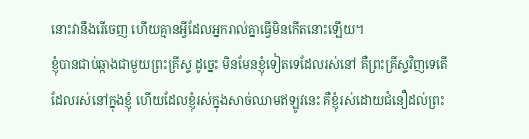នោះវានឹងរើចេញ ហើយគ្មានអ្វីដែលអ្នករាល់គ្នាធ្វើមិនកើតនោះឡើយ។
ខ្ញុំបានជាប់ឆ្កាងជាមួយព្រះគ្រីស្ទ ដូច្នេះ មិនមែនខ្ញុំទៀតទេដែលរស់នៅ គឺព្រះគ្រីស្ទវិញទេតើដែលរស់នៅក្នុងខ្ញុំ ហើយដែលខ្ញុំរស់ក្នុងសាច់ឈាមឥឡូវនេះ គឺខ្ញុំរស់ដោយជំនឿដល់ព្រះ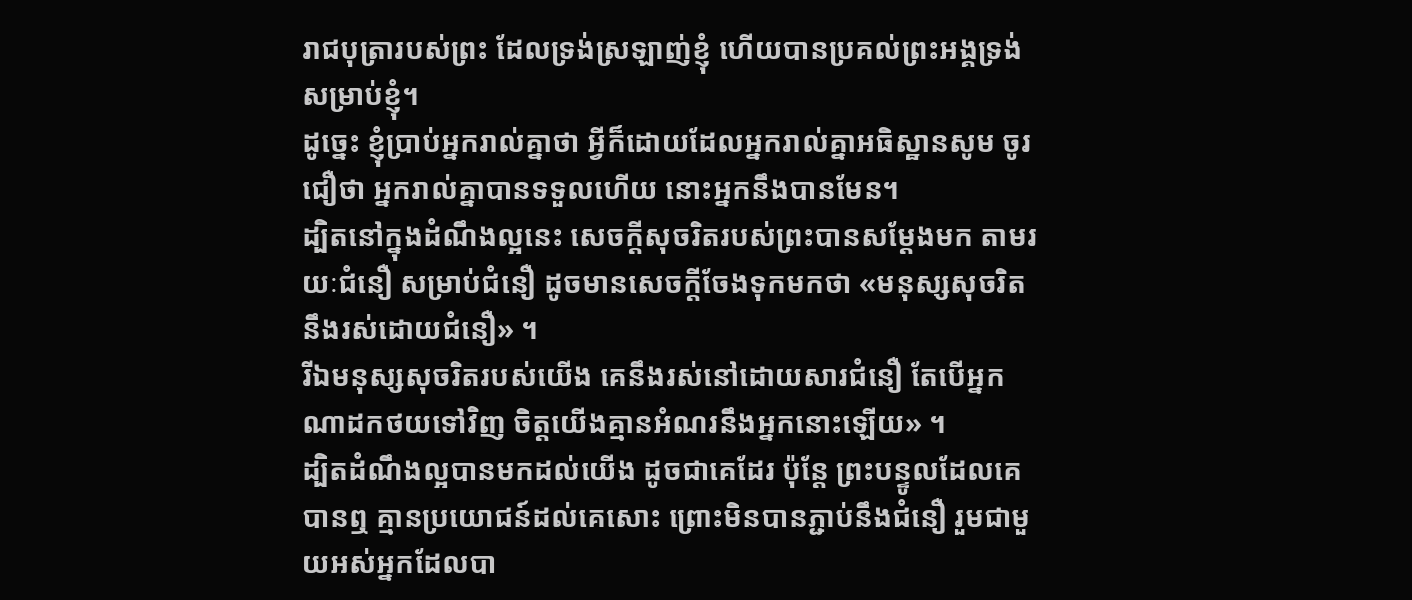រាជបុត្រារបស់ព្រះ ដែលទ្រង់ស្រឡាញ់ខ្ញុំ ហើយបានប្រគល់ព្រះអង្គទ្រង់សម្រាប់ខ្ញុំ។
ដូច្នេះ ខ្ញុំប្រាប់អ្នករាល់គ្នាថា អ្វីក៏ដោយដែលអ្នករាល់គ្នាអធិស្ឋានសូម ចូរជឿថា អ្នករាល់គ្នាបានទទួលហើយ នោះអ្នកនឹងបានមែន។
ដ្បិតនៅក្នុងដំណឹងល្អនេះ សេចក្តីសុចរិតរបស់ព្រះបានសម្ដែងមក តាមរយៈជំនឿ សម្រាប់ជំនឿ ដូចមានសេចក្តីចែងទុកមកថា «មនុស្សសុចរិតនឹងរស់ដោយជំនឿ» ។
រីឯមនុស្សសុចរិតរបស់យើង គេនឹងរស់នៅដោយសារជំនឿ តែបើអ្នកណាដកថយទៅវិញ ចិត្តយើងគ្មានអំណរនឹងអ្នកនោះឡើយ» ។
ដ្បិតដំណឹងល្អបានមកដល់យើង ដូចជាគេដែរ ប៉ុន្តែ ព្រះបន្ទូលដែលគេបានឮ គ្មានប្រយោជន៍ដល់គេសោះ ព្រោះមិនបានភ្ជាប់នឹងជំនឿ រួមជាមួយអស់អ្នកដែលបា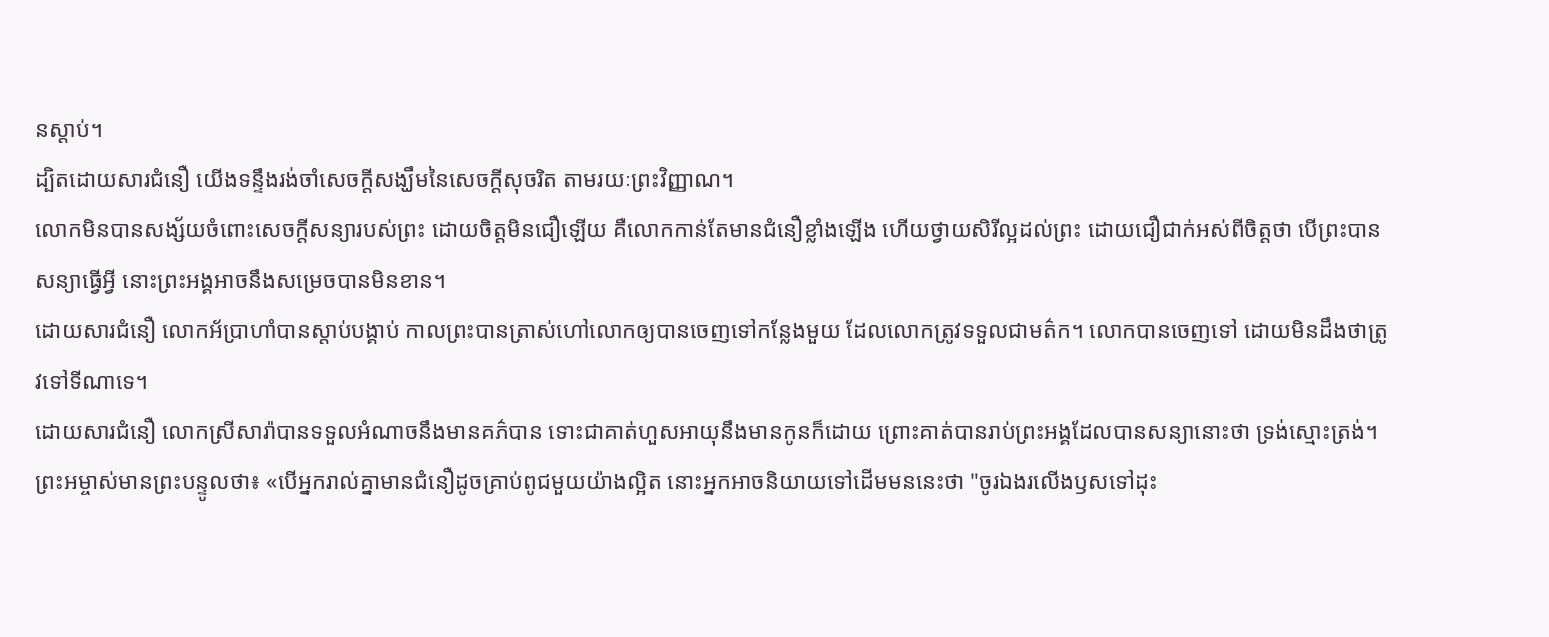នស្ដាប់។
ដ្បិតដោយសារជំនឿ យើងទន្ទឹងរង់ចាំសេចក្ដីសង្ឃឹមនៃសេចក្ដីសុចរិត តាមរយៈព្រះវិញ្ញាណ។
លោកមិនបានសង្ស័យចំពោះសេចក្តីសន្យារបស់ព្រះ ដោយចិត្តមិនជឿឡើយ គឺលោកកាន់តែមានជំនឿខ្លាំងឡើង ហើយថ្វាយសិរីល្អដល់ព្រះ ដោយជឿជាក់អស់ពីចិត្តថា បើព្រះបានសន្យាធ្វើអ្វី នោះព្រះអង្គអាចនឹងសម្រេចបានមិនខាន។
ដោយសារជំនឿ លោកអ័ប្រាហាំបានស្តាប់បង្គាប់ កាលព្រះបានត្រាស់ហៅលោកឲ្យបានចេញទៅកន្លែងមួយ ដែលលោកត្រូវទទួលជាមត៌ក។ លោកបានចេញទៅ ដោយមិនដឹងថាត្រូវទៅទីណាទេ។
ដោយសារជំនឿ លោកស្រីសារ៉ាបានទទួលអំណាចនឹងមានគភ៌បាន ទោះជាគាត់ហួសអាយុនឹងមានកូនក៏ដោយ ព្រោះគាត់បានរាប់ព្រះអង្គដែលបានសន្យានោះថា ទ្រង់ស្មោះត្រង់។
ព្រះអម្ចាស់មានព្រះបន្ទូលថា៖ «បើអ្នករាល់គ្នាមានជំនឿដូចគ្រាប់ពូជមួយយ៉ាងល្អិត នោះអ្នកអាចនិយាយទៅដើមមននេះថា "ចូរឯងរលើងឫសទៅដុះ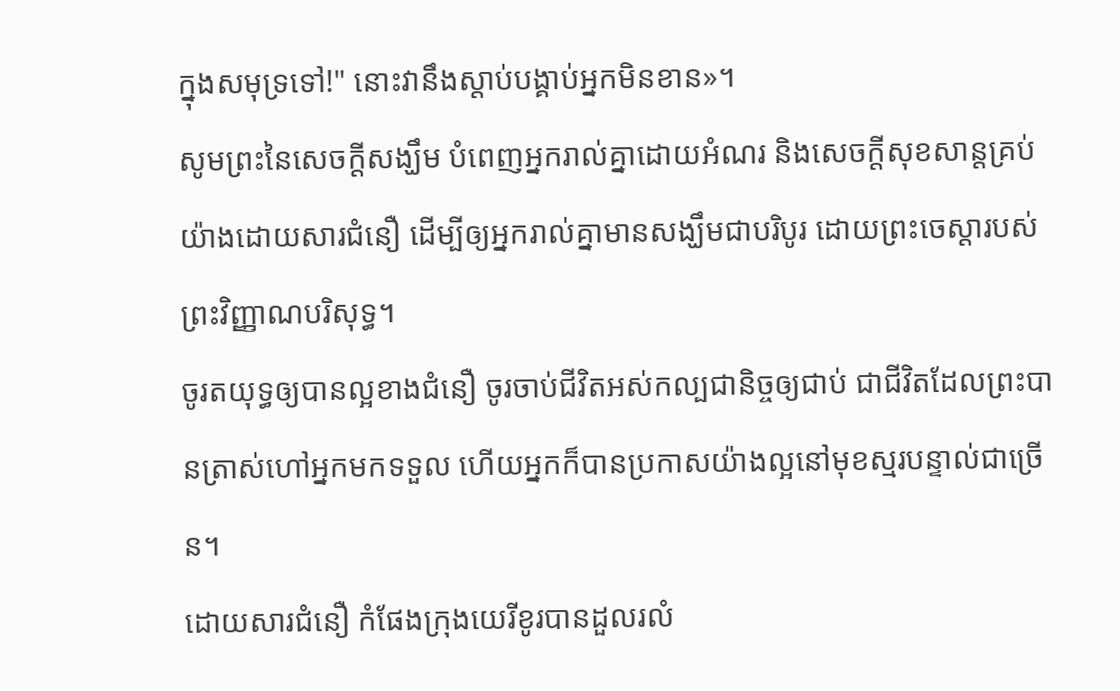ក្នុងសមុទ្រទៅ!" នោះវានឹងស្តាប់បង្គាប់អ្នកមិនខាន»។
សូមព្រះនៃសេចក្តីសង្ឃឹម បំពេញអ្នករាល់គ្នាដោយអំណរ និងសេចក្តីសុខសាន្តគ្រប់យ៉ាងដោយសារជំនឿ ដើម្បីឲ្យអ្នករាល់គ្នាមានសង្ឃឹមជាបរិបូរ ដោយព្រះចេស្តារបស់ព្រះវិញ្ញាណបរិសុទ្ធ។
ចូរតយុទ្ធឲ្យបានល្អខាងជំនឿ ចូរចាប់ជីវិតអស់កល្បជានិច្ចឲ្យជាប់ ជាជីវិតដែលព្រះបានត្រាស់ហៅអ្នកមកទទួល ហើយអ្នកក៏បានប្រកាសយ៉ាងល្អនៅមុខស្មរបន្ទាល់ជាច្រើន។
ដោយសារជំនឿ កំផែងក្រុងយេរីខូរបានដួលរលំ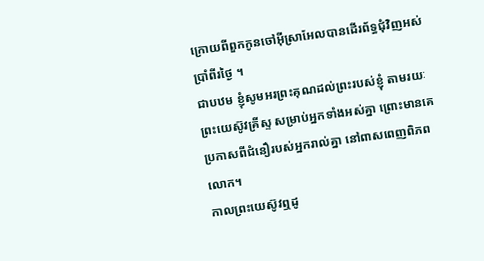ក្រោយពីពួកកូនចៅអ៊ីស្រាអែលបានដើរព័ទ្ធជុំវិញអស់ប្រាំពីរថ្ងៃ ។
ជាបឋម ខ្ញុំសូមអរព្រះគុណដល់ព្រះរបស់ខ្ញុំ តាមរយៈព្រះយេស៊ូវគ្រីស្ទ សម្រាប់អ្នកទាំងអស់គ្នា ព្រោះមានគេប្រកាសពីជំនឿរបស់អ្នករាល់គ្នា នៅពាសពេញពិភពលោក។
កាលព្រះយេស៊ូវឮដូ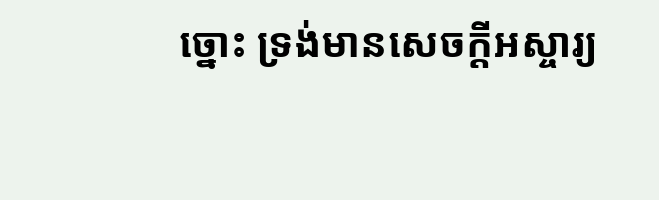ច្នោះ ទ្រង់មានសេចក្តីអស្ចារ្យ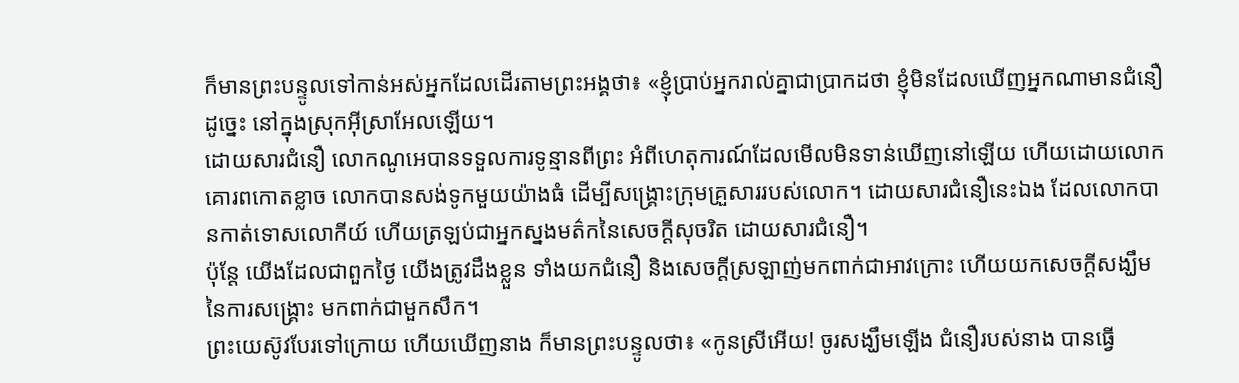ក៏មានព្រះបន្ទូលទៅកាន់អស់អ្នកដែលដើរតាមព្រះអង្គថា៖ «ខ្ញុំប្រាប់អ្នករាល់គ្នាជាប្រាកដថា ខ្ញុំមិនដែលឃើញអ្នកណាមានជំនឿដូច្នេះ នៅក្នុងស្រុកអ៊ីស្រាអែលឡើយ។
ដោយសារជំនឿ លោកណូអេបានទទួលការទូន្មានពីព្រះ អំពីហេតុការណ៍ដែលមើលមិនទាន់ឃើញនៅឡើយ ហើយដោយលោកគោរពកោតខ្លាច លោកបានសង់ទូកមួយយ៉ាងធំ ដើម្បីសង្គ្រោះក្រុមគ្រួសាររបស់លោក។ ដោយសារជំនឿនេះឯង ដែលលោកបានកាត់ទោសលោកីយ៍ ហើយត្រឡប់ជាអ្នកស្នងមត៌កនៃសេចក្ដីសុចរិត ដោយសារជំនឿ។
ប៉ុន្ដែ យើងដែលជាពួកថ្ងៃ យើងត្រូវដឹងខ្លួន ទាំងយកជំនឿ និងសេចក្ដីស្រឡាញ់មកពាក់ជាអាវក្រោះ ហើយយកសេចក្ដីសង្ឃឹមនៃការសង្គ្រោះ មកពាក់ជាមួកសឹក។
ព្រះយេស៊ូវបែរទៅក្រោយ ហើយឃើញនាង ក៏មានព្រះបន្ទូលថា៖ «កូនស្រីអើយ! ចូរសង្ឃឹមឡើង ជំនឿរបស់នាង បានធ្វើ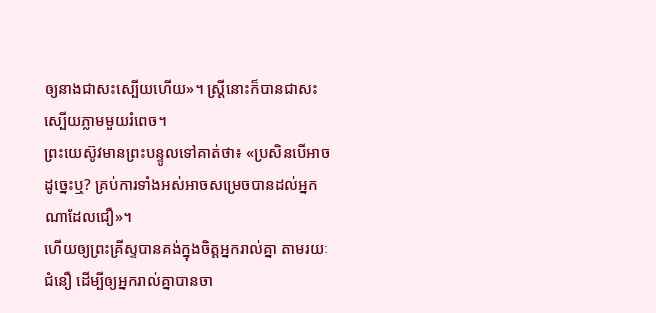ឲ្យនាងជាសះស្បើយហើយ»។ ស្ត្រីនោះក៏បានជាសះស្បើយភ្លាមមួយរំពេច។
ព្រះយេស៊ូវមានព្រះបន្ទូលទៅគាត់ថា៖ «ប្រសិនបើអាចដូច្នេះឬ? គ្រប់ការទាំងអស់អាចសម្រេចបានដល់អ្នកណាដែលជឿ»។
ហើយឲ្យព្រះគ្រីស្ទបានគង់ក្នុងចិត្តអ្នករាល់គ្នា តាមរយៈជំនឿ ដើម្បីឲ្យអ្នករាល់គ្នាបានចា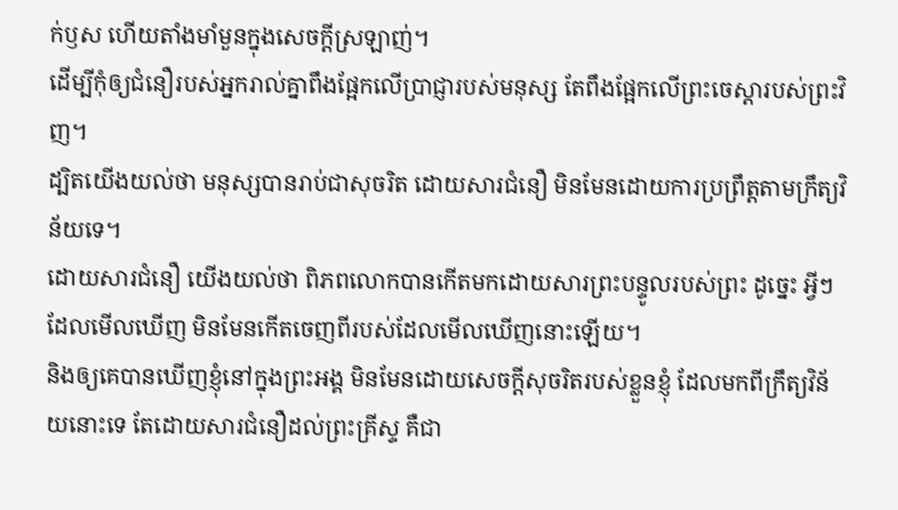ក់ឫស ហើយតាំងមាំមួនក្នុងសេចក្តីស្រឡាញ់។
ដើម្បីកុំឲ្យជំនឿរបស់អ្នករាល់គ្នាពឹងផ្អែកលើប្រាជ្ញារបស់មនុស្ស តែពឹងផ្អែកលើព្រះចេស្តារបស់ព្រះវិញ។
ដ្បិតយើងយល់ថា មនុស្សបានរាប់ជាសុចរិត ដោយសារជំនឿ មិនមែនដោយការប្រព្រឹត្តតាមក្រឹត្យវិន័យទេ។
ដោយសារជំនឿ យើងយល់ថា ពិភពលោកបានកើតមកដោយសារព្រះបន្ទូលរបស់ព្រះ ដូច្នេះ អ្វីៗដែលមើលឃើញ មិនមែនកើតចេញពីរបស់ដែលមើលឃើញនោះឡើយ។
និងឲ្យគេបានឃើញខ្ញុំនៅក្នុងព្រះអង្គ មិនមែនដោយសេចក្ដីសុចរិតរបស់ខ្លួនខ្ញុំ ដែលមកពីក្រឹត្យវិន័យនោះទេ តែដោយសារជំនឿដល់ព្រះគ្រីស្ទ គឺជា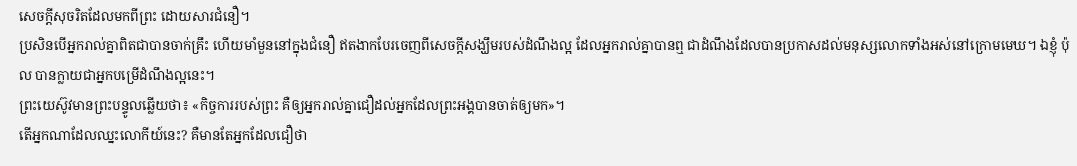សេចក្តីសុចរិតដែលមកពីព្រះ ដោយសារជំនឿ។
ប្រសិនបើអ្នករាល់គ្នាពិតជាបានចាក់គ្រឹះ ហើយមាំមួននៅក្នុងជំនឿ ឥតងាកបែរចេញពីសេចក្តីសង្ឃឹមរបស់ដំណឹងល្អ ដែលអ្នករាល់គ្នាបានឮ ជាដំណឹងដែលបានប្រកាសដល់មនុស្សលោកទាំងអស់នៅក្រោមមេឃ។ ឯខ្ញុំ ប៉ុល បានក្លាយជាអ្នកបម្រើដំណឹងល្អនេះ។
ព្រះយេស៊ូវមានព្រះបន្ទូលឆ្លើយថា៖ «កិច្ចការរបស់ព្រះ គឺឲ្យអ្នករាល់គ្នាជឿដល់អ្នកដែលព្រះអង្គបានចាត់ឲ្យមក»។
តើអ្នកណាដែលឈ្នះលោកីយ៍នេះ? គឺមានតែអ្នកដែលជឿថា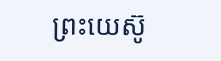ព្រះយេស៊ូ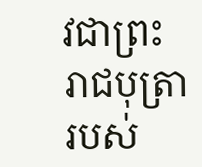វជាព្រះរាជបុត្រារបស់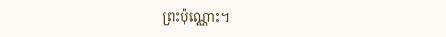ព្រះប៉ុណ្ណោះ។